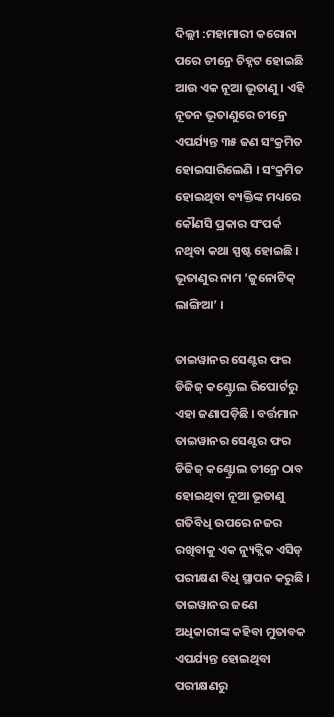ଦିଲ୍ଲୀ :ମହାମାରୀ କରୋନା ପରେ ଚୀନ୍ରେ ଚିହ୍ନଟ ହୋଇଛି ଆଉ ଏକ ନୂଆ ଭୂତାଣୁ । ଏହି ନୂତନ ଭୂତାଣୁରେ ଚୀନ୍ରେ ଏପର୍ଯ୍ୟନ୍ତ ୩୫ ଜଣ ସଂକ୍ରମିତ ହୋଇସାରିଲେଣି । ସଂକ୍ରମିତ ହୋଇଥିବା ବ୍ୟକ୍ତିଙ୍କ ମଧ୍ୟରେ କୌଣସି ପ୍ରକାର ସଂପର୍କ ନଥିବା କଥା ସ୍ପଷ୍ଟ ହୋଇଛି । ଭୂତାଣୁର ନାମ ‘ଜୁନୋଟିକ୍ ଲାଙ୍ଗିଆ’ ।

ତାଇୱାନର ସେଣ୍ଟର ଫର ଡିଜିଜ୍ କଣ୍ଟ୍ରୋଲ ରିପୋର୍ଟରୁ ଏହା ଜଣାପଡ଼ିଛି । ବର୍ତ୍ତମାନ ତାଇୱାନର ସେଣ୍ଟର ଫର ଡିଜିଜ୍ କଣ୍ଟ୍ରୋଲ ଚୀନ୍ରେ ଠାବ ହୋଇଥିବା ନୂଆ ଭୂତାଣୁ ଗତିବିଧି ଉପରେ ନଜର ରଖିବାକୁ ଏକ ନ୍ୟୁକ୍ଲିକ ଏସିଡ୍ ପରୀକ୍ଷଣ ବିଧି ସ୍ଥାପନ କରୁଛି ।
ତାଇୱାନର ଜଣେ ଅଧିକାରୀଙ୍କ କହିବା ମୁତାବକ ଏପର୍ଯ୍ୟନ୍ତ ହୋଇଥିବା ପରୀକ୍ଷଣରୁ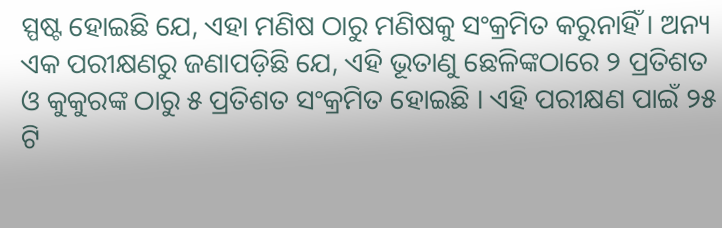ସ୍ପଷ୍ଟ ହୋଇଛି ଯେ, ଏହା ମଣିଷ ଠାରୁ ମଣିଷକୁ ସଂକ୍ରମିତ କରୁନାହିଁ । ଅନ୍ୟ ଏକ ପରୀକ୍ଷଣରୁ ଜଣାପଡ଼ିଛି ଯେ, ଏହି ଭୂତାଣୁ ଛେଳିଙ୍କଠାରେ ୨ ପ୍ରତିଶତ ଓ କୁକୁରଙ୍କ ଠାରୁ ୫ ପ୍ରତିଶତ ସଂକ୍ରମିତ ହୋଇଛି । ଏହି ପରୀକ୍ଷଣ ପାଇଁ ୨୫ ଟି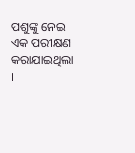ପଶୁଙ୍କୁ ନେଇ ଏକ ପରୀକ୍ଷଣ କରାଯାଇଥିଲା ।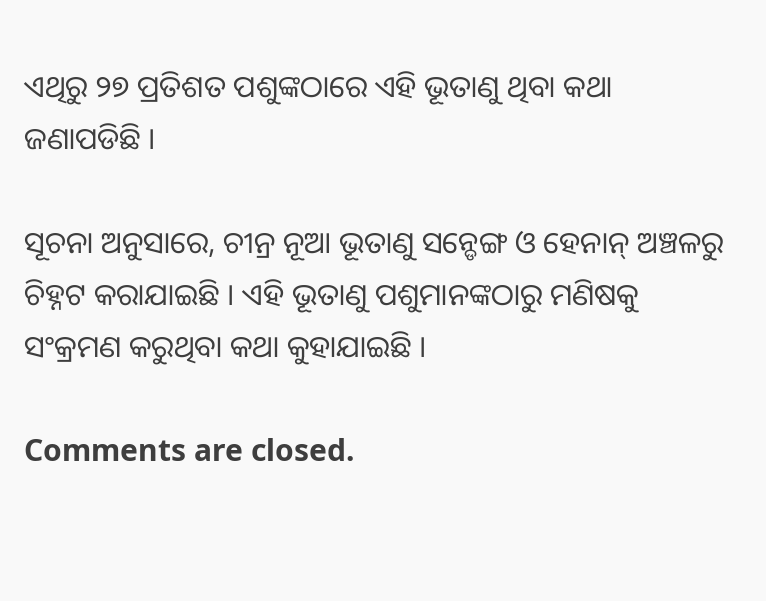ଏଥିରୁ ୨୭ ପ୍ରତିଶତ ପଶୁଙ୍କଠାରେ ଏହି ଭୂତାଣୁ ଥିବା କଥା ଜଣାପଡିଛି ।

ସୂଚନା ଅନୁସାରେ, ଚୀନ୍ର ନୂଆ ଭୂତାଣୁ ସନ୍ଡେଙ୍ଗ ଓ ହେନାନ୍ ଅଞ୍ଚଳରୁ ଚିହ୍ନଟ କରାଯାଇଛି । ଏହି ଭୂତାଣୁ ପଶୁମାନଙ୍କଠାରୁ ମଣିଷକୁ ସଂକ୍ରମଣ କରୁଥିବା କଥା କୁହାଯାଇଛି ।

Comments are closed.